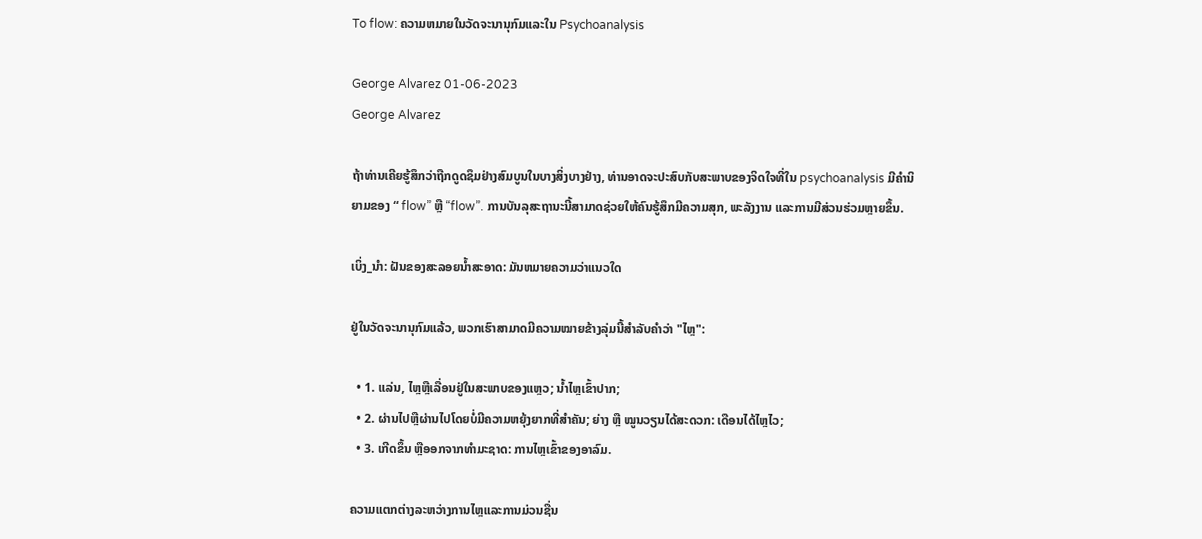To flow: ຄວາມຫມາຍໃນວັດຈະນານຸກົມແລະໃນ Psychoanalysis

George Alvarez 01-06-2023
George Alvarez

ຖ້າທ່ານເຄີຍຮູ້ສຶກວ່າຖືກດູດຊຶມຢ່າງສົມບູນໃນບາງສິ່ງບາງຢ່າງ, ທ່ານອາດຈະປະສົບກັບສະພາບຂອງຈິດໃຈທີ່ໃນ psychoanalysis ມີຄໍານິຍາມຂອງ “ flow” ຫຼື “flow”. ການບັນລຸສະຖານະນີ້ສາມາດຊ່ວຍໃຫ້ຄົນຮູ້ສຶກມີຄວາມສຸກ, ພະລັງງານ ແລະການມີສ່ວນຮ່ວມຫຼາຍຂຶ້ນ.

ເບິ່ງ_ນຳ: ຝັນຂອງສະລອຍນ້ຳສະອາດ: ມັນຫມາຍຄວາມວ່າແນວໃດ

ຢູ່ໃນວັດຈະນານຸກົມແລ້ວ, ພວກເຮົາສາມາດມີຄວາມໝາຍຂ້າງລຸ່ມນີ້ສໍາລັບຄໍາວ່າ "ໄຫຼ":

  • 1. ແລ່ນ, ໄຫຼຫຼືເລື່ອນຢູ່ໃນສະພາບຂອງແຫຼວ; ນ້ຳໄຫຼເຂົ້າປາກ;
  • 2. ຜ່ານໄປຫຼືຜ່ານໄປໂດຍບໍ່ມີຄວາມຫຍຸ້ງຍາກທີ່ສໍາຄັນ; ຍ່າງ ຫຼື ໝູນວຽນໄດ້ສະດວກ: ເດືອນໄດ້ໄຫຼໄວ;
  • 3. ເກີດຂຶ້ນ ຫຼືອອກຈາກທໍາມະຊາດ: ການໄຫຼເຂົ້າຂອງອາລົມ.

ຄວາມແຕກຕ່າງລະຫວ່າງການໄຫຼແລະການມ່ວນຊື່ນ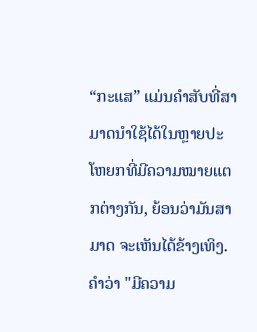“ກະແສ” ແມ່ນຄຳສັບທີ່ສາມາດນຳໃຊ້ໄດ້ໃນຫຼາຍປະໂຫຍກທີ່ມີຄວາມໝາຍແຕກຕ່າງກັນ, ຍ້ອນວ່າມັນສາມາດ ຈະເຫັນໄດ້ຂ້າງເທິງ. ຄໍາວ່າ "ມີຄວາມ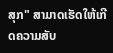ສຸກ" ສາມາດເຮັດໃຫ້ເກີດຄວາມສັບ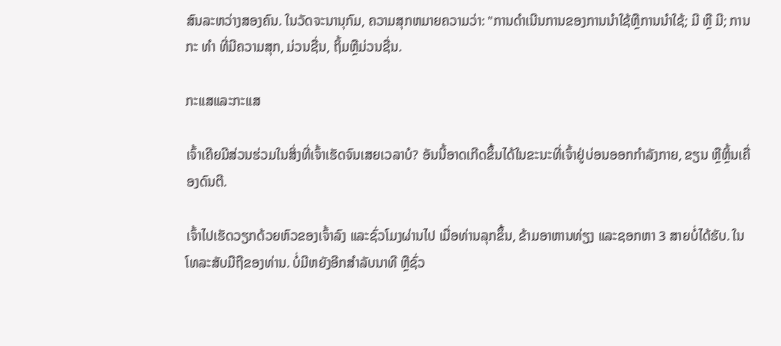ສົນລະຫວ່າງສອງຄົນ. ໃນວັດຈະນານຸກົມ, ຄວາມສຸກຫມາຍຄວາມວ່າ: "ການດໍາເນີນການຂອງການນໍາໃຊ້ຫຼືການນໍາໃຊ້; ມີ ຫຼື ມີ; ການກະ ທຳ ທີ່ມີຄວາມສຸກ, ມ່ວນຊື່ນ, ຖິ້ມຫຼືມ່ວນຊື່ນ.

ກະແສແລະກະແສ

ເຈົ້າເຄີຍມີສ່ວນຮ່ວມໃນສິ່ງທີ່ເຈົ້າເຮັດຈົນເສຍເວລາບໍ? ອັນນີ້ອາດເກີດຂຶ້ນໄດ້ໃນຂະນະທີ່ເຈົ້າຢູ່ບ່ອນອອກກຳລັງກາຍ, ຂຽນ ຫຼືຫຼິ້ນເຄື່ອງດົນຕີ.

ເຈົ້າໄປເຮັດວຽກດ້ວຍຫົວຂອງເຈົ້າລົງ ແລະຊົ່ວໂມງຜ່ານໄປ ເມື່ອທ່ານລຸກຂຶ້ນ, ຂ້າມອາຫານທ່ຽງ ແລະຊອກຫາ 3 ສາຍບໍ່ໄດ້ຮັບ. ໃນໂທລະສັບມືຖືຂອງທ່ານ. ບໍ່ມີຫຍັງອີກສຳລັບນາທີ ຫຼືຊົ່ວ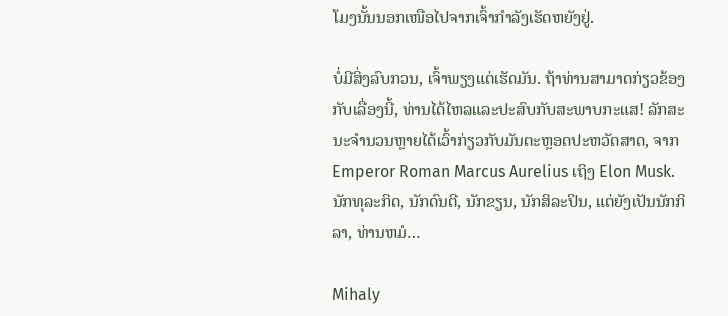ໂມງນັ້ນນອກເໜືອໄປຈາກເຈົ້າກຳລັງເຮັດຫຍັງຢູ່.

ບໍ່ມີສິ່ງລົບກວນ, ເຈົ້າພຽງແຕ່ເຮັດມັນ. ຖ້າທ່ານສາມາດກ່ຽວຂ້ອງກັບເລື່ອງນີ້, ທ່ານໄດ້ໄຫລແລະປະສົບກັບສະພາບກະແສ! ລັກສະນະຈໍານວນຫຼາຍໄດ້ເວົ້າກ່ຽວກັບມັນຕະຫຼອດປະຫວັດສາດ, ຈາກ Emperor Roman Marcus Aurelius ເຖິງ Elon Musk. ນັກທຸລະກິດ, ນັກດົນຕີ, ນັກຂຽນ, ນັກສິລະປິນ, ແຕ່ຍັງເປັນນັກກິລາ, ທ່ານຫມໍ…

Mihaly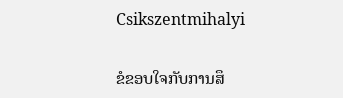Csikszentmihalyi

ຂໍຂອບໃຈກັບການສຶ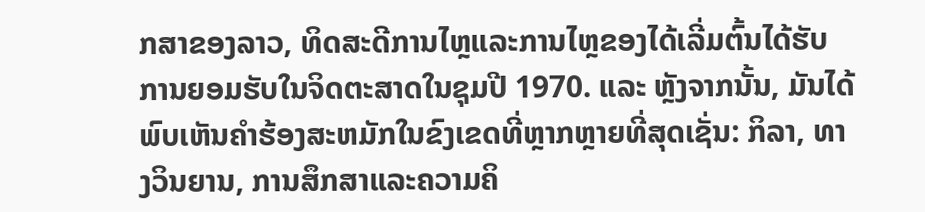ກສາຂອງລາວ, ທິດສະດີການໄຫຼແລະການໄຫຼຂອງໄດ້ເລີ່ມຕົ້ນໄດ້ຮັບການຍອມຮັບໃນຈິດຕະສາດໃນຊຸມປີ 1970. ແລະ ຫຼັງຈາກນັ້ນ, ມັນໄດ້ພົບເຫັນຄໍາຮ້ອງສະຫມັກໃນຂົງເຂດທີ່ຫຼາກຫຼາຍທີ່ສຸດເຊັ່ນ: ກິລາ, ທາງວິນຍານ, ການສຶກສາແລະຄວາມຄິ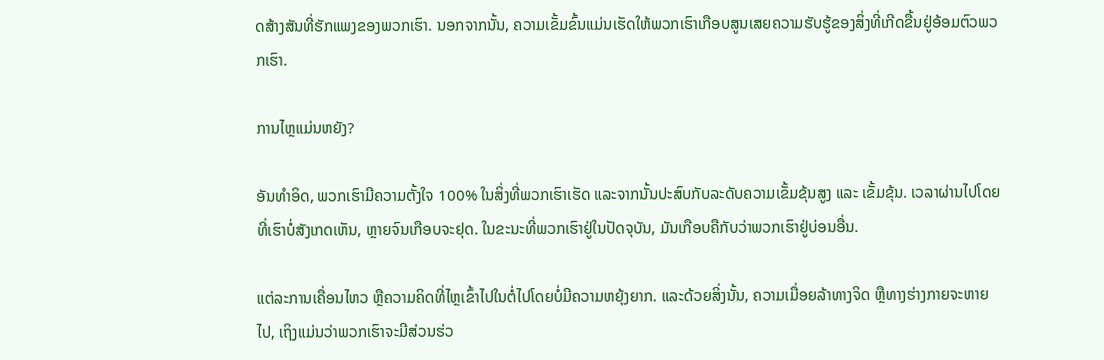ດສ້າງສັນທີ່ຮັກແພງຂອງພວກເຮົາ. ນອກຈາກນັ້ນ, ຄວາມເຂັ້ມຂົ້ນແມ່ນເຮັດໃຫ້ພວກເຮົາເກືອບສູນເສຍຄວາມຮັບຮູ້ຂອງສິ່ງທີ່ເກີດຂື້ນຢູ່ອ້ອມຕົວພວກເຮົາ.

ການໄຫຼແມ່ນຫຍັງ?

ອັນທຳອິດ, ພວກເຮົາມີຄວາມຕັ້ງໃຈ 100% ໃນສິ່ງທີ່ພວກເຮົາເຮັດ ແລະຈາກນັ້ນປະສົບກັບລະດັບຄວາມເຂັ້ມຂຸ້ນສູງ ແລະ ເຂັ້ມຂຸ້ນ. ເວລາຜ່ານໄປໂດຍທີ່ເຮົາບໍ່ສັງເກດເຫັນ, ຫຼາຍຈົນເກືອບຈະຢຸດ. ໃນຂະນະທີ່ພວກເຮົາຢູ່ໃນປັດຈຸບັນ, ມັນເກືອບຄືກັບວ່າພວກເຮົາຢູ່ບ່ອນອື່ນ.

ແຕ່ລະການເຄື່ອນໄຫວ ຫຼືຄວາມຄິດທີ່ໄຫຼເຂົ້າໄປໃນຕໍ່ໄປໂດຍບໍ່ມີຄວາມຫຍຸ້ງຍາກ. ແລະດ້ວຍສິ່ງນັ້ນ, ຄວາມເມື່ອຍລ້າທາງຈິດ ຫຼືທາງຮ່າງກາຍຈະຫາຍໄປ, ເຖິງແມ່ນວ່າພວກເຮົາຈະມີສ່ວນຮ່ວ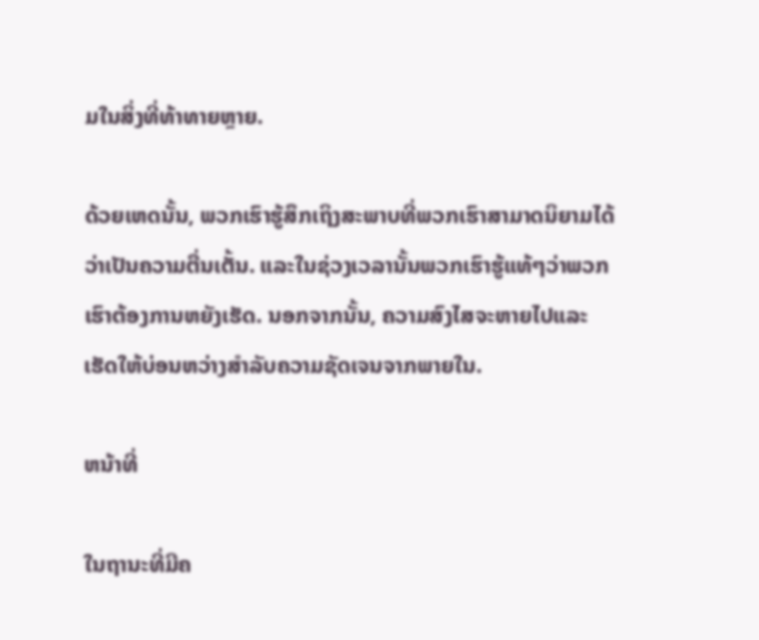ມໃນສິ່ງທີ່ທ້າທາຍຫຼາຍ.

ດ້ວຍເຫດນັ້ນ, ພວກເຮົາຮູ້ສຶກເຖິງສະພາບທີ່ພວກເຮົາສາມາດນິຍາມໄດ້ວ່າເປັນຄວາມຕື່ນເຕັ້ນ. ແລະໃນຊ່ວງເວລານັ້ນພວກເຮົາຮູ້ແທ້ໆວ່າພວກເຮົາຕ້ອງການຫຍັງເຮັດ. ນອກຈາກນັ້ນ, ຄວາມສົງໄສຈະຫາຍໄປແລະເຮັດໃຫ້ບ່ອນຫວ່າງສໍາລັບຄວາມຊັດເຈນຈາກພາຍໃນ.

ຫນ້າທີ່

ໃນຖານະທີ່ມີຄ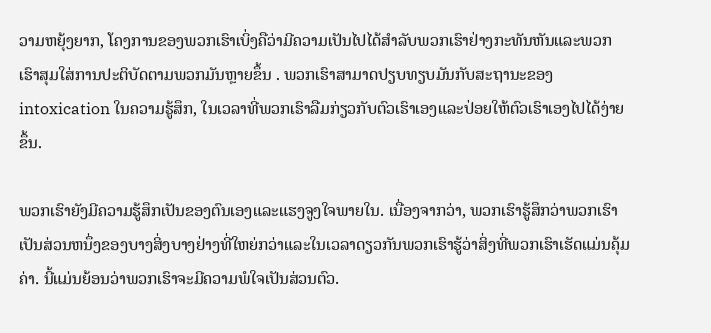ວາມຫຍຸ້ງຍາກ, ໂຄງການຂອງພວກເຮົາເບິ່ງຄືວ່າມີຄວາມເປັນໄປໄດ້ສໍາລັບພວກເຮົາຢ່າງກະທັນຫັນແລະພວກເຮົາສຸມໃສ່ການປະຕິບັດຕາມພວກມັນຫຼາຍຂຶ້ນ . ພວກເຮົາສາມາດປຽບທຽບມັນກັບສະຖານະຂອງ intoxication ໃນຄວາມຮູ້ສຶກ, ໃນເວລາທີ່ພວກເຮົາລືມກ່ຽວກັບຕົວເຮົາເອງແລະປ່ອຍໃຫ້ຕົວເຮົາເອງໄປໄດ້ງ່າຍຂຶ້ນ.

ພວກເຮົາຍັງມີຄວາມຮູ້ສຶກເປັນຂອງຕົນເອງແລະແຮງຈູງໃຈພາຍໃນ. ເນື່ອງຈາກວ່າ, ພວກເຮົາຮູ້ສຶກວ່າພວກເຮົາເປັນສ່ວນຫນຶ່ງຂອງບາງສິ່ງບາງຢ່າງທີ່ໃຫຍ່ກວ່າແລະໃນເວລາດຽວກັນພວກເຮົາຮູ້ວ່າສິ່ງທີ່ພວກເຮົາເຮັດແມ່ນຄຸ້ມຄ່າ. ນີ້ແມ່ນຍ້ອນວ່າພວກເຮົາຈະມີຄວາມພໍໃຈເປັນສ່ວນຕົວ.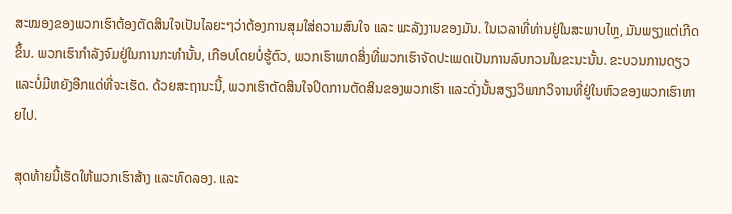ສະໝອງຂອງພວກເຮົາຕ້ອງຕັດສິນໃຈເປັນໄລຍະໆວ່າຕ້ອງການສຸມໃສ່ຄວາມສົນໃຈ ແລະ ພະລັງງານຂອງມັນ. ໃນເວລາທີ່ທ່ານຢູ່ໃນສະພາບໄຫຼ, ມັນພຽງແຕ່ເກີດຂຶ້ນ. ພວກເຮົາກໍາລັງຈົມຢູ່ໃນການກະທໍານັ້ນ, ເກືອບໂດຍບໍ່ຮູ້ຕົວ, ພວກເຮົາພາດສິ່ງທີ່ພວກເຮົາຈັດປະເພດເປັນການລົບກວນໃນຂະນະນັ້ນ. ຂະບວນການດຽວແລະບໍ່ມີຫຍັງອີກແດ່ທີ່ຈະເຮັດ. ດ້ວຍສະຖານະນີ້, ພວກເຮົາຕັດສິນໃຈປິດການຕັດສິນຂອງພວກເຮົາ ແລະດັ່ງນັ້ນສຽງວິພາກວິຈານທີ່ຢູ່ໃນຫົວຂອງພວກເຮົາຫາຍໄປ.

ສຸດທ້າຍນີ້ເຮັດໃຫ້ພວກເຮົາສ້າງ ແລະທົດລອງ. ແລະ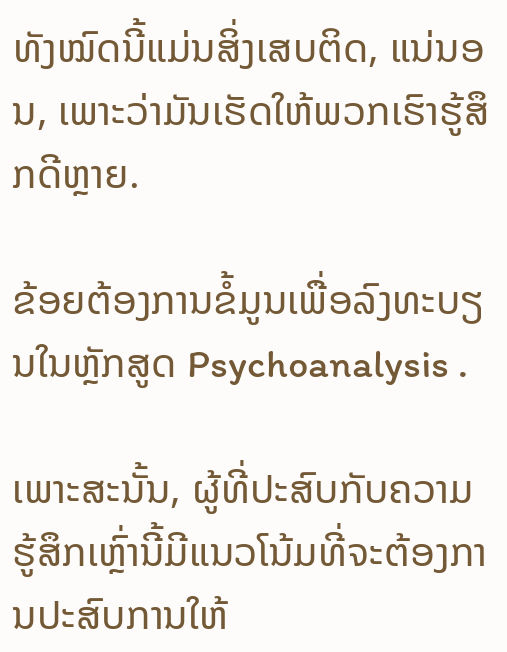ທັງໝົດນີ້ແມ່ນສິ່ງເສບຕິດ, ແນ່ນອນ, ເພາະວ່າມັນເຮັດໃຫ້ພວກເຮົາຮູ້ສຶກດີຫຼາຍ.

ຂ້ອຍຕ້ອງການຂໍ້ມູນເພື່ອລົງທະບຽນໃນຫຼັກສູດ Psychoanalysis .

ເພາະສະນັ້ນ, ຜູ້ທີ່ປະສົບກັບຄວາມຮູ້ສຶກເຫຼົ່ານີ້ມີແນວໂນ້ມທີ່ຈະຕ້ອງການປະສົບການໃຫ້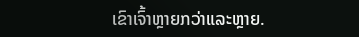ເຂົາເຈົ້າຫຼາຍກວ່າແລະຫຼາຍ.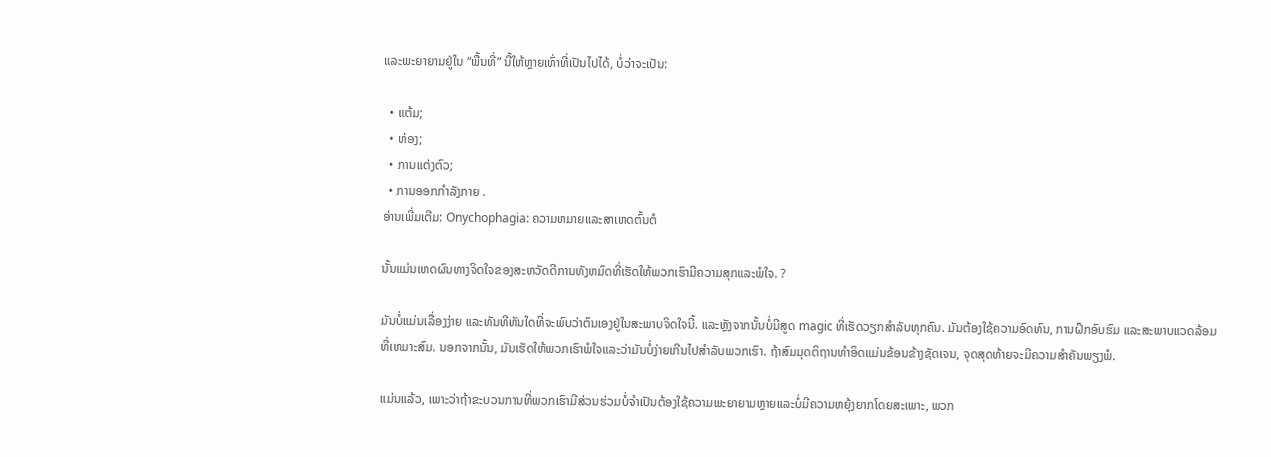ແລະພະຍາຍາມຢູ່ໃນ “ພື້ນທີ່” ນີ້ໃຫ້ຫຼາຍເທົ່າທີ່ເປັນໄປໄດ້, ບໍ່ວ່າຈະເປັນ:

  • ແຕ້ມ;
  • ທ່ອງ;
  • ການແຕ່ງຕົວ;
  • ການອອກກໍາລັງກາຍ .
ອ່ານເພີ່ມເຕີມ: Onychophagia: ຄວາມຫມາຍແລະສາເຫດຕົ້ນຕໍ

ນັ້ນແມ່ນເຫດຜົນທາງຈິດໃຈຂອງສະຫວັດດີການທັງຫມົດທີ່ເຮັດໃຫ້ພວກເຮົາມີຄວາມສຸກແລະພໍໃຈ. ?

ມັນບໍ່ແມ່ນເລື່ອງງ່າຍ ແລະທັນທີທັນໃດທີ່ຈະພົບວ່າຕົນເອງຢູ່ໃນສະພາບຈິດໃຈນີ້. ແລະຫຼັງຈາກນັ້ນບໍ່ມີສູດ magic ທີ່ເຮັດວຽກສໍາລັບທຸກຄົນ. ມັນຕ້ອງໃຊ້ຄວາມອົດທົນ, ການຝຶກອົບຮົມ ແລະສະພາບແວດລ້ອມທີ່ເຫມາະສົມ. ນອກຈາກນັ້ນ, ມັນເຮັດໃຫ້ພວກເຮົາພໍໃຈແລະວ່າມັນບໍ່ງ່າຍເກີນໄປສໍາລັບພວກເຮົາ. ຖ້າສົມມຸດຕິຖານທໍາອິດແມ່ນຂ້ອນຂ້າງຊັດເຈນ, ຈຸດສຸດທ້າຍຈະມີຄວາມສໍາຄັນພຽງພໍ.

ແມ່ນແລ້ວ, ເພາະວ່າຖ້າຂະບວນການທີ່ພວກເຮົາມີສ່ວນຮ່ວມບໍ່ຈໍາເປັນຕ້ອງໃຊ້ຄວາມພະຍາຍາມຫຼາຍແລະບໍ່ມີຄວາມຫຍຸ້ງຍາກໂດຍສະເພາະ, ພວກ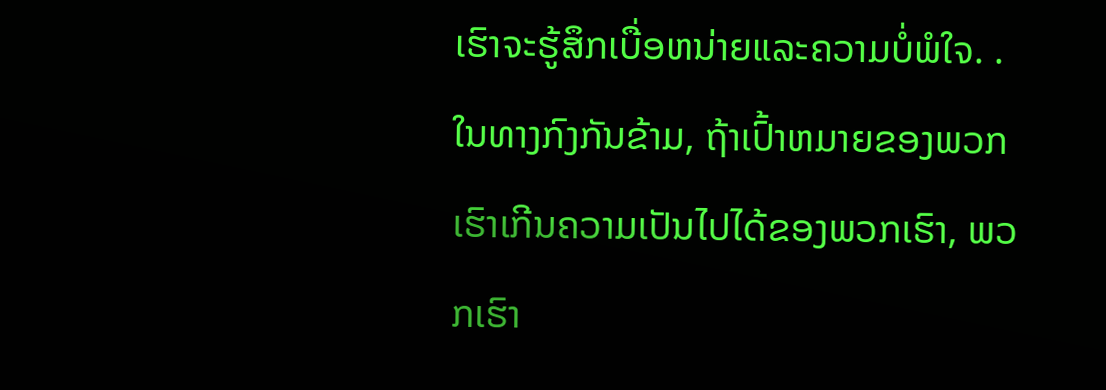ເຮົາຈະຮູ້ສຶກເບື່ອຫນ່າຍແລະຄວາມບໍ່ພໍໃຈ. . ໃນທາງກົງກັນຂ້າມ, ຖ້າເປົ້າຫມາຍຂອງພວກເຮົາເກີນຄວາມເປັນໄປໄດ້ຂອງພວກເຮົາ, ພວກເຮົາ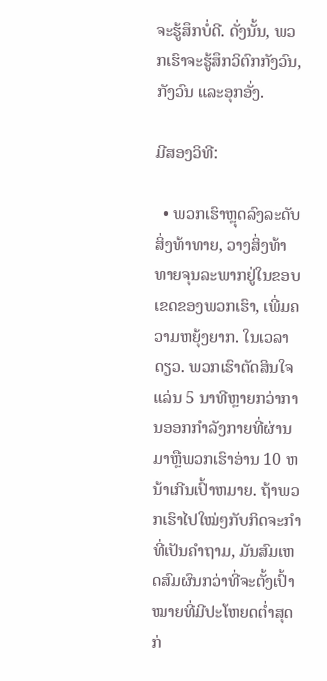ຈະຮູ້ສຶກບໍ່ດີ. ດັ່ງນັ້ນ, ພວກເຮົາຈະຮູ້ສຶກວິຕົກກັງວົນ, ກັງວົນ ແລະອຸກອັ່ງ.

ມີສອງວິທີ:

  • ພວກເຮົາຫຼຸດລົງລະດັບສິ່ງທ້າທາຍ, ວາງສິ່ງທ້າທາຍຈຸນລະພາກຢູ່ໃນຂອບເຂດຂອງພວກເຮົາ, ເພີ່ມຄວາມຫຍຸ້ງຍາກ. ໃນເວລາດຽວ. ພວກເຮົາຕັດສິນໃຈແລ່ນ 5 ນາທີຫຼາຍກວ່າການອອກກໍາລັງກາຍທີ່ຜ່ານມາຫຼືພວກເຮົາອ່ານ 10 ຫນ້າເກີນເປົ້າຫມາຍ. ຖ້າພວກເຮົາໄປໃໝ່ໆກັບກິດຈະກຳທີ່ເປັນຄຳຖາມ, ມັນສົມເຫດສົມຜົນກວ່າທີ່ຈະຕັ້ງເປົ້າໝາຍທີ່ມີປະໂຫຍດຕໍ່າສຸດກ່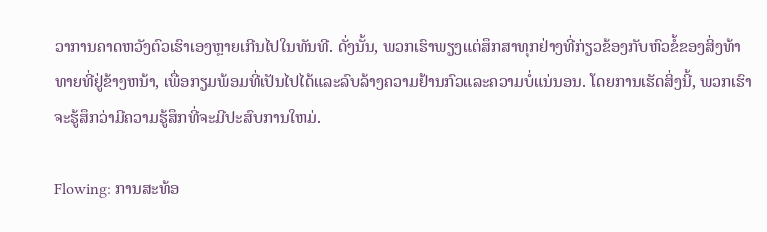ວາການຄາດຫວັງຕົວເຮົາເອງຫຼາຍເກີນໄປໃນທັນທີ. ດັ່ງນັ້ນ, ພວກເຮົາພຽງແຕ່ສຶກສາທຸກຢ່າງທີ່ກ່ຽວຂ້ອງກັບຫົວຂໍ້ຂອງສິ່ງທ້າທາຍທີ່ຢູ່ຂ້າງຫນ້າ, ເພື່ອກຽມພ້ອມທີ່ເປັນໄປໄດ້ແລະລົບລ້າງຄວາມຢ້ານກົວແລະຄວາມບໍ່ແນ່ນອນ. ໂດຍການເຮັດສິ່ງນີ້, ພວກເຮົາຈະຮູ້ສຶກວ່າມີຄວາມຮູ້ສຶກທີ່ຈະມີປະສົບການໃຫມ່.

Flowing: ການສະທ້ອ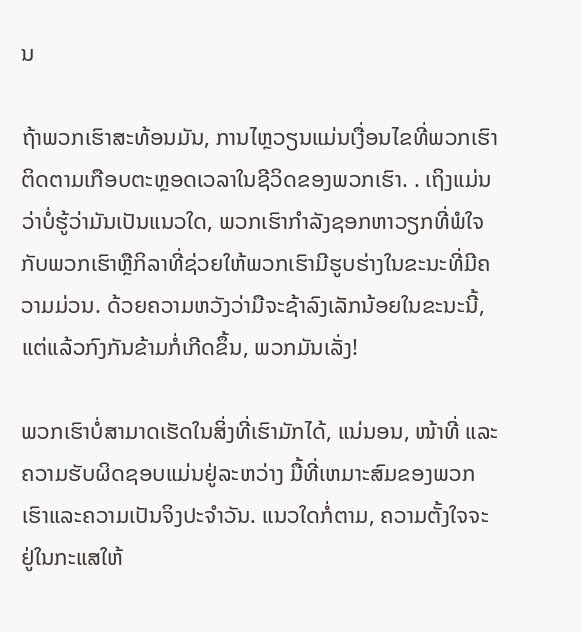ນ

ຖ້າພວກເຮົາສະທ້ອນມັນ, ການໄຫຼວຽນແມ່ນເງື່ອນໄຂທີ່ພວກເຮົາຕິດຕາມເກືອບຕະຫຼອດເວລາໃນຊີວິດຂອງພວກເຮົາ. . ເຖິງແມ່ນວ່າບໍ່ຮູ້ວ່າມັນເປັນແນວໃດ, ພວກເຮົາກໍາລັງຊອກຫາວຽກທີ່ພໍໃຈກັບພວກເຮົາຫຼືກິລາທີ່ຊ່ວຍໃຫ້ພວກເຮົາມີຮູບຮ່າງໃນຂະນະທີ່ມີຄວາມມ່ວນ. ດ້ວຍຄວາມຫວັງວ່າມືຈະຊ້າລົງເລັກນ້ອຍໃນຂະນະນີ້, ແຕ່ແລ້ວກົງກັນຂ້າມກໍ່ເກີດຂຶ້ນ, ພວກມັນເລັ່ງ!

ພວກເຮົາບໍ່ສາມາດເຮັດໃນສິ່ງທີ່ເຮົາມັກໄດ້, ແນ່ນອນ, ໜ້າທີ່ ແລະຄວາມຮັບຜິດຊອບແມ່ນຢູ່ລະຫວ່າງ ມື້ທີ່ເຫມາະສົມຂອງພວກເຮົາແລະຄວາມເປັນຈິງປະຈໍາວັນ. ແນວໃດກໍ່ຕາມ, ຄວາມຕັ້ງໃຈຈະຢູ່ໃນກະແສໃຫ້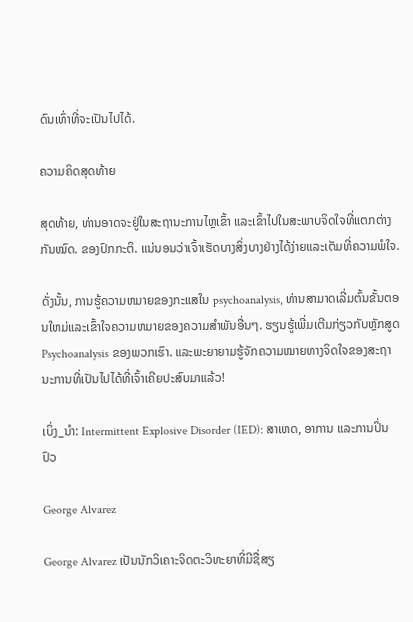ດົນເທົ່າທີ່ຈະເປັນໄປໄດ້.

ຄວາມຄິດສຸດທ້າຍ

ສຸດທ້າຍ, ທ່ານອາດຈະຢູ່ໃນສະຖານະການໄຫຼເຂົ້າ ແລະເຂົ້າໄປໃນສະພາບຈິດໃຈທີ່ແຕກຕ່າງກັນໝົດ. ຂອງປົກກະຕິ. ແນ່ນອນວ່າເຈົ້າເຮັດບາງສິ່ງບາງຢ່າງໄດ້ງ່າຍແລະເຕັມທີ່ຄວາມພໍໃຈ.

ດັ່ງນັ້ນ, ການຮູ້ຄວາມຫມາຍຂອງກະແສໃນ psychoanalysis, ທ່ານສາມາດເລີ່ມຕົ້ນຂັ້ນຕອນໃຫມ່ແລະເຂົ້າໃຈຄວາມຫມາຍຂອງຄວາມສໍາພັນອື່ນໆ. ຮຽນຮູ້ເພີ່ມເຕີມກ່ຽວກັບຫຼັກສູດ Psychoanalysis ຂອງພວກເຮົາ. ແລະພະຍາຍາມຮູ້ຈັກຄວາມໝາຍທາງຈິດໃຈຂອງສະຖານະການທີ່ເປັນໄປໄດ້ທີ່ເຈົ້າເຄີຍປະສົບມາແລ້ວ!

ເບິ່ງ_ນຳ: Intermittent Explosive Disorder (IED): ສາເຫດ, ອາການ ແລະການປິ່ນປົວ

George Alvarez

George Alvarez ເປັນນັກວິເຄາະຈິດຕະວິທະຍາທີ່ມີຊື່ສຽ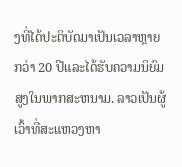ງທີ່ໄດ້ປະຕິບັດມາເປັນເວລາຫຼາຍກວ່າ 20 ປີແລະໄດ້ຮັບຄວາມນິຍົມສູງໃນພາກສະຫນາມ. ລາວເປັນຜູ້ເວົ້າທີ່ສະແຫວງຫາ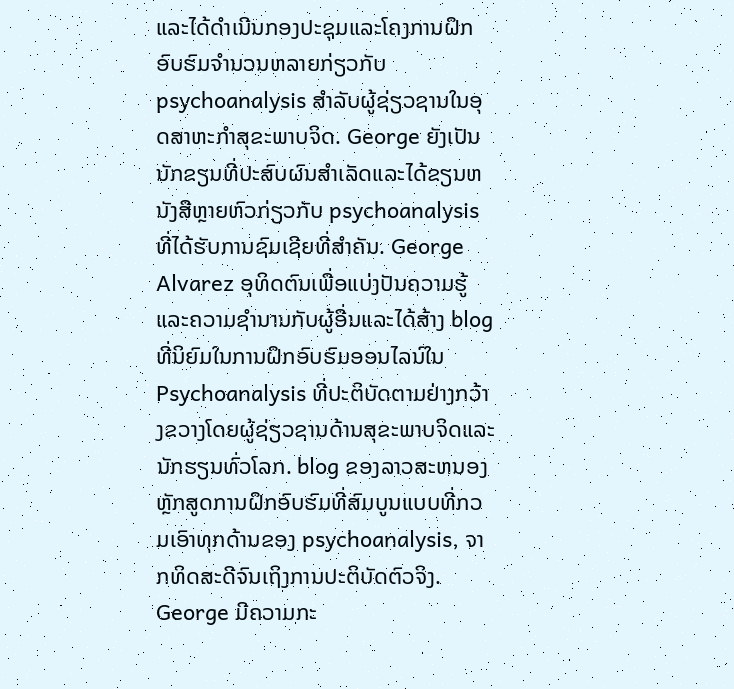ແລະໄດ້ດໍາເນີນກອງປະຊຸມແລະໂຄງການຝຶກອົບຮົມຈໍານວນຫລາຍກ່ຽວກັບ psychoanalysis ສໍາລັບຜູ້ຊ່ຽວຊານໃນອຸດສາຫະກໍາສຸຂະພາບຈິດ. George ຍັງເປັນນັກຂຽນທີ່ປະສົບຜົນສໍາເລັດແລະໄດ້ຂຽນຫນັງສືຫຼາຍຫົວກ່ຽວກັບ psychoanalysis ທີ່ໄດ້ຮັບການຊົມເຊີຍທີ່ສໍາຄັນ. George Alvarez ອຸທິດຕົນເພື່ອແບ່ງປັນຄວາມຮູ້ແລະຄວາມຊໍານານກັບຜູ້ອື່ນແລະໄດ້ສ້າງ blog ທີ່ນິຍົມໃນການຝຶກອົບຮົມອອນໄລນ໌ໃນ Psychoanalysis ທີ່ປະຕິບັດຕາມຢ່າງກວ້າງຂວາງໂດຍຜູ້ຊ່ຽວຊານດ້ານສຸຂະພາບຈິດແລະນັກຮຽນທົ່ວໂລກ. blog ຂອງລາວສະຫນອງຫຼັກສູດການຝຶກອົບຮົມທີ່ສົມບູນແບບທີ່ກວມເອົາທຸກດ້ານຂອງ psychoanalysis, ຈາກທິດສະດີຈົນເຖິງການປະຕິບັດຕົວຈິງ. George ມີຄວາມກະ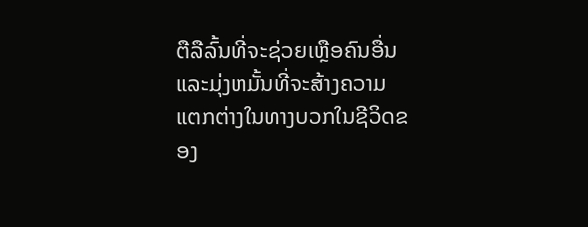ຕືລືລົ້ນທີ່ຈະຊ່ວຍເຫຼືອຄົນອື່ນແລະມຸ່ງຫມັ້ນທີ່ຈະສ້າງຄວາມແຕກຕ່າງໃນທາງບວກໃນຊີວິດຂອງ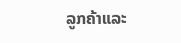ລູກຄ້າແລະ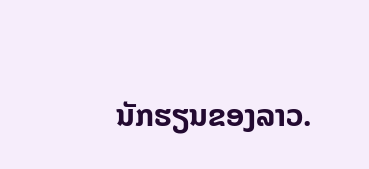ນັກຮຽນຂອງລາວ.